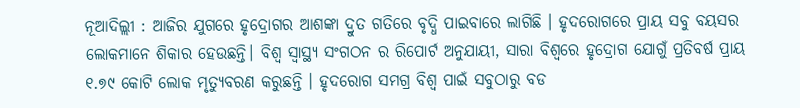ନୂଆଦିଲ୍ଲୀ : ଆଜିର ଯୁଗରେ ହୃଦ୍ରୋଗର ଆଶଙ୍କା ଦ୍ରୁତ ଗତିରେ ବୃଦ୍ଧି ପାଇବାରେ ଲାଗିଛି । ହୃଦରୋଗରେ ପ୍ରାୟ ସବୁ ବୟସର ଲୋକମାନେ ଶିକାର ହେଉଛନ୍ତି। ବିଶ୍ୱ ସ୍ୱାସ୍ଥ୍ୟ ସଂଗଠନ ର ରିପୋର୍ଟ ଅନୁଯାୟୀ, ସାରା ବିଶ୍ୱରେ ହୃଦ୍ରୋଗ ଯୋଗୁଁ ପ୍ରତିବର୍ଷ ପ୍ରାୟ ୧.୭୯ କୋଟି ଲୋକ ମୃତ୍ୟୁବରଣ କରୁଛନ୍ତି । ହୃଦରୋଗ ସମଗ୍ର ବିଶ୍ୱ ପାଇଁ ସବୁଠାରୁ ବଡ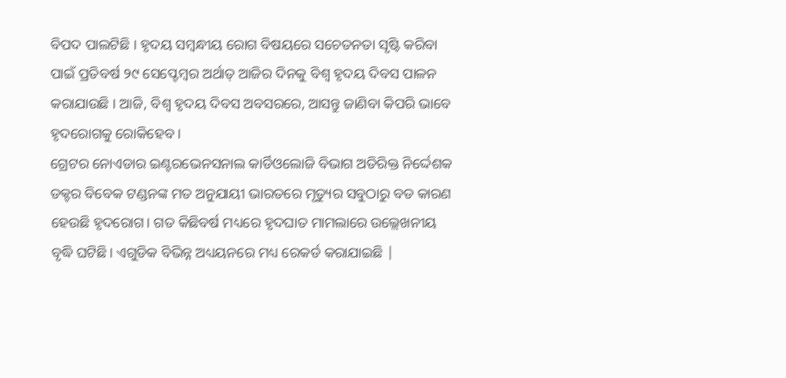ବିପଦ ପାଲଟିଛି । ହୃଦୟ ସମ୍ବନ୍ଧୀୟ ରୋଗ ବିଷୟରେ ସଚେତନତା ସୃଷ୍ଟି କରିବା ପାଇଁ ପ୍ରତିବର୍ଷ ୨୯ ସେପ୍ଟେମ୍ବର ଅର୍ଥାତ୍ ଆଜିର ଦିନକୁ ବିଶ୍ୱ ହୃଦୟ ଦିବସ ପାଳନ କରାଯାଉଛି । ଆଜି, ବିଶ୍ୱ ହୃଦୟ ଦିବସ ଅବସରରେ, ଆସନ୍ତୁ ଜାଣିବା କିପରି ଭାବେ ହୃଦରୋଗକୁ ରୋକିହେବ ।
ଗ୍ରେଟର ନୋଏଡାର ଇଣ୍ଟରଭେନସନାଲ କାର୍ଡିଓଲୋଜି ବିଭାଗ ଅତିରିକ୍ତ ନିର୍ଦ୍ଦେଶକ ଡକ୍ଟର ବିବେକ ଟଣ୍ଡନଙ୍କ ମତ ଅନୁଯାୟୀ ଭାରତରେ ମୃତ୍ୟୁର ସବୁଠାରୁ ବଡ କାରଣ ହେଉଛି ହୃଦରୋଗ। ଗତ କିଛିବର୍ଷ ମଧ୍ୟରେ ହୃଦଘାତ ମାମଲାରେ ଉଲ୍ଲେଖନୀୟ ବୃଦ୍ଧି ଘଟିଛି। ଏଗୁଡିକ ବିଭିନ୍ନ ଅଧ୍ୟୟନରେ ମଧ୍ୟ ରେକର୍ଡ କରାଯାଇଛି |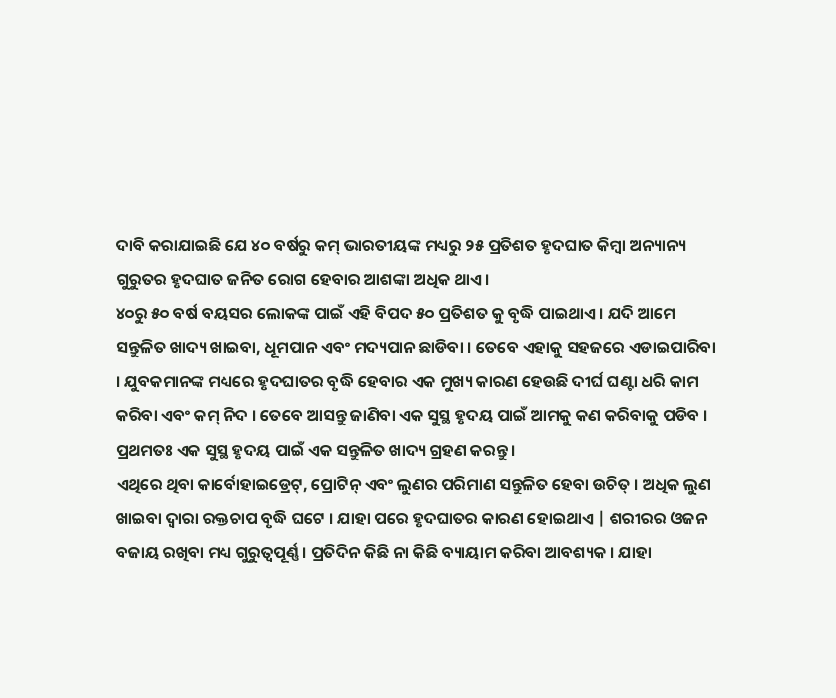ଦାବି କରାଯାଇଛି ଯେ ୪୦ ବର୍ଷରୁ କମ୍ ଭାରତୀୟଙ୍କ ମଧ୍ୟରୁ ୨୫ ପ୍ରତିଶତ ହୃଦଘାତ କିମ୍ବା ଅନ୍ୟାନ୍ୟ ଗୁରୁତର ହୃଦଘାତ ଜନିତ ରୋଗ ହେବାର ଆଶଙ୍କା ଅଧିକ ଥାଏ।
୪୦ରୁ ୫୦ ବର୍ଷ ବୟସର ଲୋକଙ୍କ ପାଇଁ ଏହି ବିପଦ ୫୦ ପ୍ରତିଶତ କୁ ବୃଦ୍ଧି ପାଇଥାଏ । ଯଦି ଆମେ ସନ୍ତୁଳିତ ଖାଦ୍ୟ ଖାଇବା, ଧୂମପାନ ଏବଂ ମଦ୍ୟପାନ ଛାଡିବା । ତେବେ ଏହାକୁ ସହଜରେ ଏଡାଇପାରିବା । ଯୁବକମାନଙ୍କ ମଧ୍ୟରେ ହୃଦଘାତର ବୃଦ୍ଧି ହେବାର ଏକ ମୁଖ୍ୟ କାରଣ ହେଉଛି ଦୀର୍ଘ ଘଣ୍ଟା ଧରି କାମ କରିବା ଏବଂ କମ୍ ନିଦ । ତେବେ ଆସନ୍ତୁ ଜାଣିବା ଏକ ସୁସ୍ଥ ହୃଦୟ ପାଇଁ ଆମକୁ କଣ କରିବାକୁ ପଡିବ । ପ୍ରଥମତଃ ଏକ ସୁସ୍ଥ ହୃଦୟ ପାଇଁ ଏକ ସନ୍ତୁଳିତ ଖାଦ୍ୟ ଗ୍ରହଣ କରନ୍ତୁ ।
ଏଥିରେ ଥିବା କାର୍ବୋହାଇଡ୍ରେଟ୍, ପ୍ରୋଟିନ୍ ଏବଂ ଲୁଣର ପରିମାଣ ସନ୍ତୁଳିତ ହେବା ଉଚିତ୍ । ଅଧିକ ଲୁଣ ଖାଇବା ଦ୍ୱାରା ରକ୍ତଚାପ ବୃଦ୍ଧି ଘଟେ । ଯାହା ପରେ ହୃଦଘାତର କାରଣ ହୋଇଥାଏ | ଶରୀରର ଓଜନ ବଜାୟ ରଖିବା ମଧ୍ୟ ଗୁରୁତ୍ୱପୂର୍ଣ୍ଣ । ପ୍ରତିଦିନ କିଛି ନା କିଛି ବ୍ୟାୟାମ କରିବା ଆବଶ୍ୟକ । ଯାହା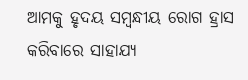ଆମକୁ ହୃଦୟ ସମ୍ବନ୍ଧୀୟ ରୋଗ ହ୍ରାସ କରିବାରେ ସାହାଯ୍ୟ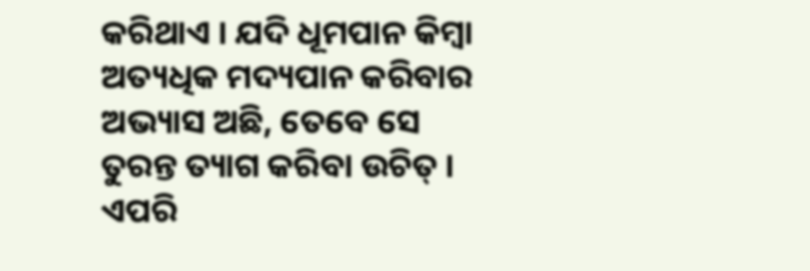କରିଥାଏ । ଯଦି ଧୂମପାନ କିମ୍ବା ଅତ୍ୟଧିକ ମଦ୍ୟପାନ କରିବାର ଅଭ୍ୟାସ ଅଛି, ତେବେ ସେ ତୁରନ୍ତ ତ୍ୟାଗ କରିବା ଉଚିତ୍ । ଏପରି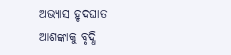ଅଭ୍ୟାସ ହୃଦଘାତ ଆଶଙ୍କାକୁ ବୃଦ୍ଧି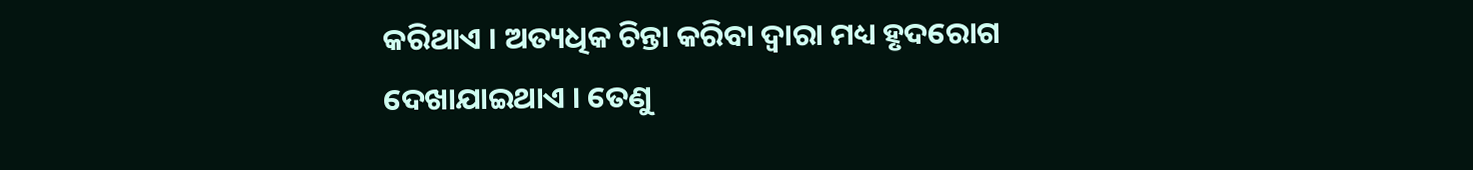କରିଥାଏ । ଅତ୍ୟଧିକ ଚିନ୍ତା କରିବା ଦ୍ବାରା ମଧ୍ୟ ହୃଦରୋଗ ଦେଖାଯାଇଥାଏ । ତେଣୁ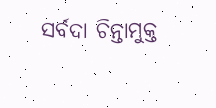ସର୍ବଦା ଚିନ୍ତାମୁକ୍ତ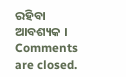ରହିବା ଆବଶ୍ୟକ ।
Comments are closed.